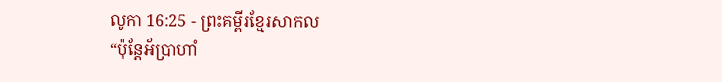លូកា 16:25 - ព្រះគម្ពីរខ្មែរសាកល
“ប៉ុន្តែអ័ប្រាហាំ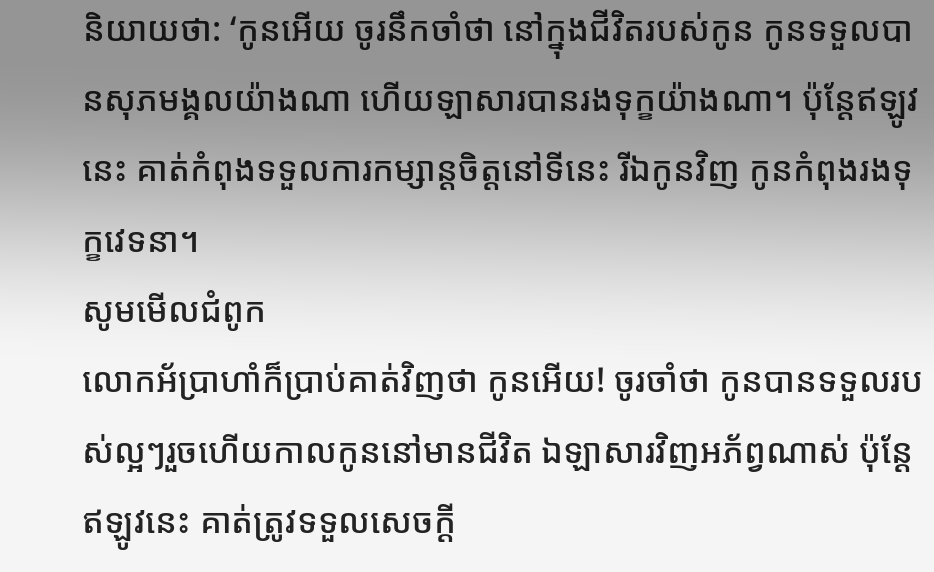និយាយថា: ‘កូនអើយ ចូរនឹកចាំថា នៅក្នុងជីវិតរបស់កូន កូនទទួលបានសុភមង្គលយ៉ាងណា ហើយឡាសារបានរងទុក្ខយ៉ាងណា។ ប៉ុន្តែឥឡូវនេះ គាត់កំពុងទទួលការកម្សាន្តចិត្តនៅទីនេះ រីឯកូនវិញ កូនកំពុងរងទុក្ខវេទនា។
សូមមើលជំពូក
លោកអ័ប្រាហាំក៏ប្រាប់គាត់វិញថា កូនអើយ! ចូរចាំថា កូនបានទទួលរបស់ល្អៗរួចហើយកាលកូននៅមានជីវិត ឯឡាសារវិញអភ័ព្វណាស់ ប៉ុន្ដែឥឡូវនេះ គាត់ត្រូវទទួលសេចក្ដី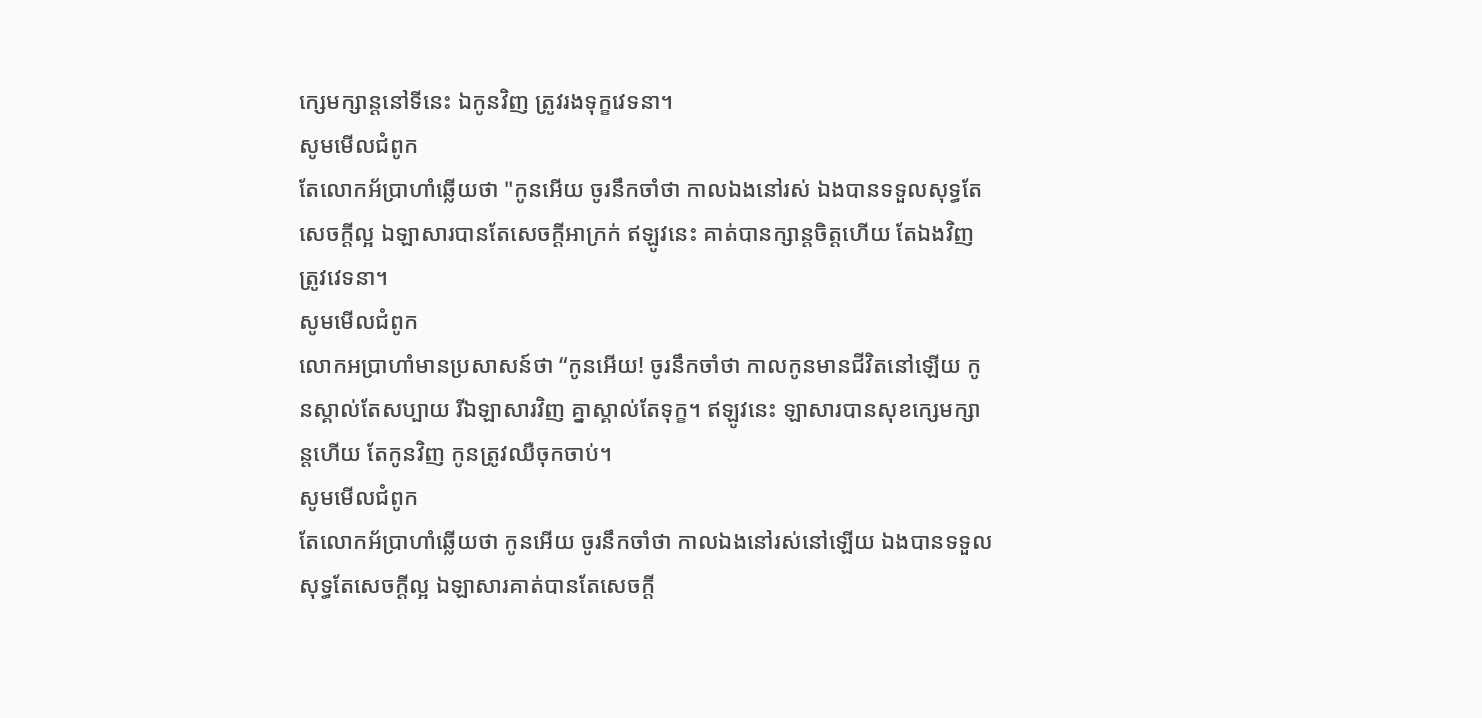ក្សេមក្សាន្ដនៅទីនេះ ឯកូនវិញ ត្រូវរងទុក្ខវេទនា។
សូមមើលជំពូក
តែលោកអ័ប្រាហាំឆ្លើយថា "កូនអើយ ចូរនឹកចាំថា កាលឯងនៅរស់ ឯងបានទទួលសុទ្ធតែសេចក្តីល្អ ឯឡាសារបានតែសេចក្តីអាក្រក់ ឥឡូវនេះ គាត់បានក្សាន្តចិត្តហើយ តែឯងវិញត្រូវវេទនា។
សូមមើលជំពូក
លោកអប្រាហាំមានប្រសាសន៍ថា “កូនអើយ! ចូរនឹកចាំថា កាលកូនមានជីវិតនៅឡើយ កូនស្គាល់តែសប្បាយ រីឯឡាសារវិញ គ្នាស្គាល់តែទុក្ខ។ ឥឡូវនេះ ឡាសារបានសុខក្សេមក្សាន្តហើយ តែកូនវិញ កូនត្រូវឈឺចុកចាប់។
សូមមើលជំពូក
តែលោកអ័ប្រាហាំឆ្លើយថា កូនអើយ ចូរនឹកចាំថា កាលឯងនៅរស់នៅឡើយ ឯងបានទទួលសុទ្ធតែសេចក្ដីល្អ ឯឡាសារគាត់បានតែសេចក្ដី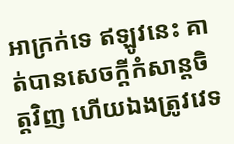អាក្រក់ទេ ឥឡូវនេះ គាត់បានសេចក្ដីកំសាន្តចិត្តវិញ ហើយឯងត្រូវវេទ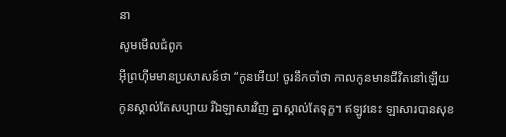នា
សូមមើលជំពូក
អ៊ីព្រហ៊ីមមានប្រសាសន៍ថា “កូនអើយ! ចូរនឹកចាំថា កាលកូនមានជីវិតនៅឡើយ កូនស្គាល់តែសប្បាយ រីឯឡាសារវិញ គ្នាស្គាល់តែទុក្ខ។ ឥឡូវនេះ ឡាសារបានសុខ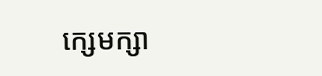ក្សេមក្សា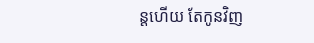ន្ដហើយ តែកូនវិញ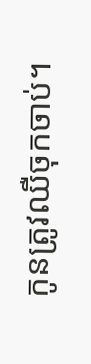កូនត្រូវឈឺចុកចាប់។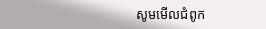សូមមើលជំពូក